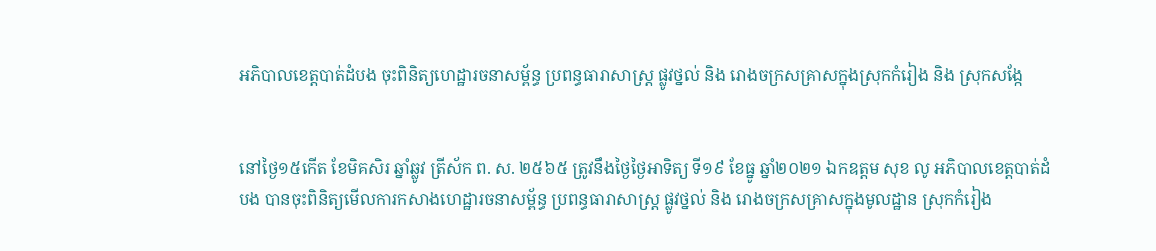អភិបាលខេត្តបាត់ដំបង ចុះពិនិត្យហេដ្ឋារចនាសម្ព័ន្ធ ប្រពន្ធធារាសាស្ត្រ ផ្លូវថ្នល់ និង រោងចក្រសគ្រាសក្នុងស្រុកកំរៀង និង ស្រុកសង្កែ


នៅថ្ងៃ១៥កើត ខែមិគសិរ ឆ្នាំឆ្លូវ ត្រីស័ក ព. ស. ២៥៦៥ ត្រូវនឹងថ្ងៃថ្ងៃអាទិត្យ ទី១៩ ខែធ្នូ ឆ្នាំ២០២១ ឯកឧត្តម សុខ លូ អភិបាលខេត្តបាត់ដំបង បានចុះពិនិត្យមើលការកសាងហេដ្ឋារចនាសម្ព័ន្ធ ប្រពន្ធធារាសាស្ត្រ ផ្លូវថ្នល់ និង រោងចក្រសគ្រាសក្នុងមូលដ្ឋាន ស្រុកកំរៀង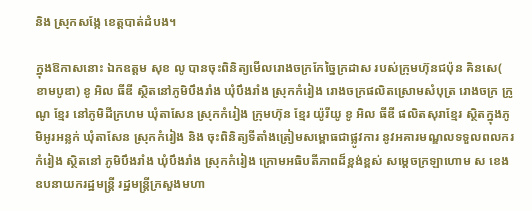និង ស្រុកសង្កែ ខេត្តបាត់ដំបង។

ក្នុងឱកាសនោះ ឯកឧត្តម សុខ លូ បានចុះពិនិត្យមើលរោងចក្រកែច្នៃក្រដាស របស់ក្រុមហ៊ុនជប៉ុន គិនសេ( ខាមបូឌា) ខូ អិល ធីឌី ស្ថិតនៅភូមិបឹងរាំង ឃុំបឹងរាំង ស្រុកកំរៀង រោងចក្រផលិតស្រោមសំបុត្រ រោងចក្រ ក្រូណូ ខ្មែរ នៅភូមិដីក្រហម ឃុំតាសែន ស្រុកកំរៀង ក្រុមហ៊ុន ខ្មែរ យ៉ូរីយូ ខូ អិល ធីឌី ផលិតសុរាខ្មែរ ស្ថិតក្នុងភូមិអូរអន្លក់ ឃុំតាសែន ស្រុកកំរៀង និង ចុះពិនិត្យទីតាំងត្រៀមសម្ពោធជាផ្លូវការ នូវអគារមណ្ឌលទទួលពលករកំរៀង ស្ថិតនៅ ភូមិបឹងរាំង ឃុំបឹងរាំង ស្រុកកំរៀង ក្រោមអធិបតីភាពដ៏ខ្ពង់ខ្ពស់ សម្ដេចក្រឡាហោម ស ខេង ឧបនាយករដ្ឋមន្រ្តី រដ្ឋមន្រ្តីក្រសួងមហា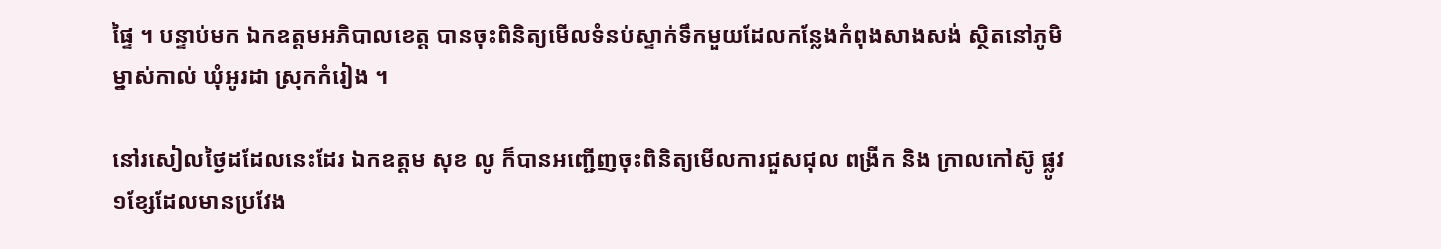ផ្ទៃ ។ បន្ទាប់មក ឯកឧត្តមអភិបាលខេត្ត បានចុះពិនិត្យមើលទំនប់ស្ទាក់ទឹកមួយដែលកន្លែងកំពុងសាងសង់ ស្ថិតនៅភូមិម្នាស់កាល់ ឃុំអូរដា ស្រុកកំរៀង ។

នៅរសៀលថ្ងៃដដែលនេះដែរ ឯកឧត្តម សុខ លូ ក៏បានអញ្ជើញចុះពិនិត្យមើលការជួសជុល ពង្រីក និង ក្រាលកៅស៊ូ ផ្លូវ១ខ្សែដែលមានប្រវែង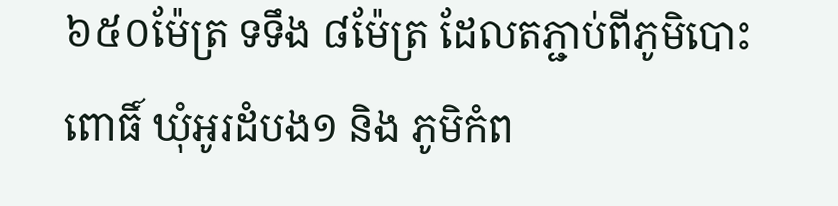៦៥០ម៉ែត្រ ទទឹង ៨ម៉ែត្រ ដែលតភ្ជាប់ពីភូមិបោះពោធិ៍ ឃុំអូរដំបង១ និង ភូមិកំព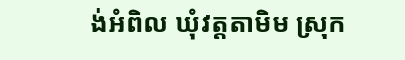ង់អំពិល ឃុំវត្តតាមិម ស្រុក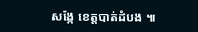សង្កែ ខេត្តបាត់ដំបង ៕